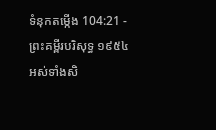ទំនុកតម្កើង 104:21 - ព្រះគម្ពីរបរិសុទ្ធ ១៩៥៤ អស់ទាំងសិ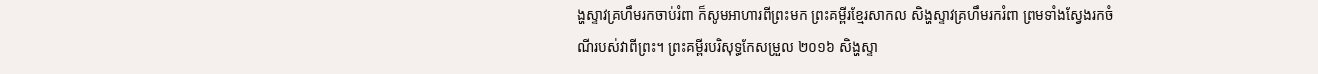ង្ហស្ទាវគ្រហឹមរកចាប់រំពា ក៏សូមអាហារពីព្រះមក ព្រះគម្ពីរខ្មែរសាកល សិង្ហស្ទាវគ្រហឹមរករំពា ព្រមទាំងស្វែងរកចំណីរបស់វាពីព្រះ។ ព្រះគម្ពីរបរិសុទ្ធកែសម្រួល ២០១៦ សិង្ហស្ទា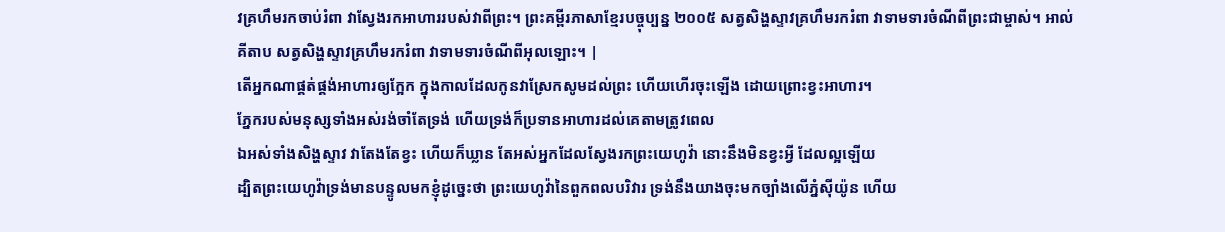វគ្រហឹមរកចាប់រំពា វាស្វែងរកអាហាររបស់វាពីព្រះ។ ព្រះគម្ពីរភាសាខ្មែរបច្ចុប្បន្ន ២០០៥ សត្វសិង្ហស្ទាវគ្រហឹមរករំពា វាទាមទារចំណីពីព្រះជាម្ចាស់។ អាល់គីតាប សត្វសិង្ហស្ទាវគ្រហឹមរករំពា វាទាមទារចំណីពីអុលឡោះ។ |
តើអ្នកណាផ្គត់ផ្គង់អាហារឲ្យក្អែក ក្នុងកាលដែលកូនវាស្រែកសូមដល់ព្រះ ហើយហើរចុះឡើង ដោយព្រោះខ្វះអាហារ។
ភ្នែករបស់មនុស្សទាំងអស់រង់ចាំតែទ្រង់ ហើយទ្រង់ក៏ប្រទានអាហារដល់គេតាមត្រូវពេល
ឯអស់ទាំងសិង្ហស្ទាវ វាតែងតែខ្វះ ហើយក៏ឃ្លាន តែអស់អ្នកដែលស្វែងរកព្រះយេហូវ៉ា នោះនឹងមិនខ្វះអ្វី ដែលល្អឡើយ
ដ្បិតព្រះយេហូវ៉ាទ្រង់មានបន្ទូលមកខ្ញុំដូច្នេះថា ព្រះយេហូវ៉ានៃពួកពលបរិវារ ទ្រង់នឹងយាងចុះមកច្បាំងលើភ្នំស៊ីយ៉ូន ហើយ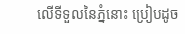លើទីទួលនៃភ្នំនោះ ប្រៀបដូច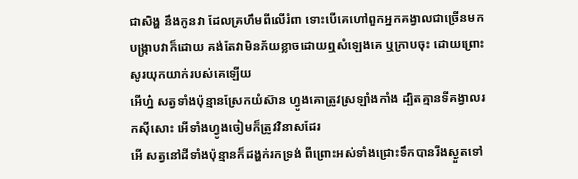ជាសិង្ហ នឹងកូនវា ដែលគ្រហឹមពីលើរំពា ទោះបើគេហៅពួកអ្នកគង្វាលជាច្រើនមកបង្ក្រាបវាក៏ដោយ គង់តែវាមិនភ័យខ្លាចដោយឮសំឡេងគេ ឬក្រាបចុះ ដោយព្រោះសូរយុកយាក់របស់គេឡើយ
អើហ្ន៎ សត្វទាំងប៉ុន្មានស្រែកយំស៊ាន ហ្វូងគោត្រូវស្រឡាំងកាំង ដ្បិតគ្មានទីគង្វាលរកស៊ីសោះ អើទាំងហ្វូងចៀមក៏ត្រូវវិនាសដែរ
អើ សត្វនៅដីទាំងប៉ុន្មានក៏ដង្ហក់រកទ្រង់ ពីព្រោះអស់ទាំងជ្រោះទឹកបានរីងស្ងួតទៅ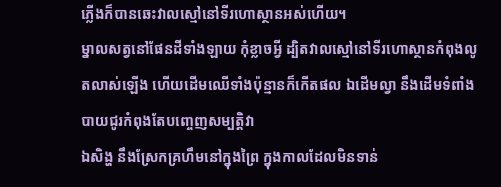ភ្លើងក៏បានឆេះវាលស្មៅនៅទីរហោស្ថានអស់ហើយ។
ម្នាលសត្វនៅផែនដីទាំងឡាយ កុំខ្លាចអ្វី ដ្បិតវាលស្មៅនៅទីរហោស្ថានកំពុងលូតលាស់ឡើង ហើយដើមឈើទាំងប៉ុន្មានក៏កើតផល ឯដើមល្វា នឹងដើមទំពាំងបាយជូរកំពុងតែបញ្ចេញសម្បត្តិវា
ឯសិង្ហ នឹងស្រែកគ្រហឹមនៅក្នុងព្រៃ ក្នុងកាលដែលមិនទាន់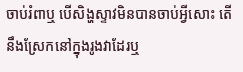ចាប់រំពាឬ បើសិង្ហស្ទាវមិនបានចាប់អ្វីសោះ តើនឹងស្រែកនៅក្នុងរូងវាដែរឬ